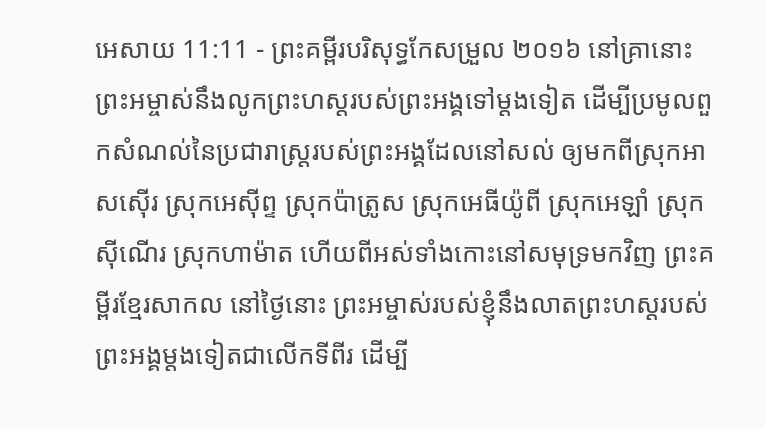អេសាយ 11:11 - ព្រះគម្ពីរបរិសុទ្ធកែសម្រួល ២០១៦ នៅគ្រានោះ ព្រះអម្ចាស់នឹងលូកព្រះហស្តរបស់ព្រះអង្គទៅម្តងទៀត ដើម្បីប្រមូលពួកសំណល់នៃប្រជារាស្ត្ររបស់ព្រះអង្គដែលនៅសល់ ឲ្យមកពីស្រុកអាសស៊ើរ ស្រុកអេស៊ីព្ទ ស្រុកប៉ាត្រូស ស្រុកអេធីយ៉ូពី ស្រុកអេឡាំ ស្រុកស៊ីណើរ ស្រុកហាម៉ាត ហើយពីអស់ទាំងកោះនៅសមុទ្រមកវិញ ព្រះគម្ពីរខ្មែរសាកល នៅថ្ងៃនោះ ព្រះអម្ចាស់របស់ខ្ញុំនឹងលាតព្រះហស្តរបស់ព្រះអង្គម្ដងទៀតជាលើកទីពីរ ដើម្បី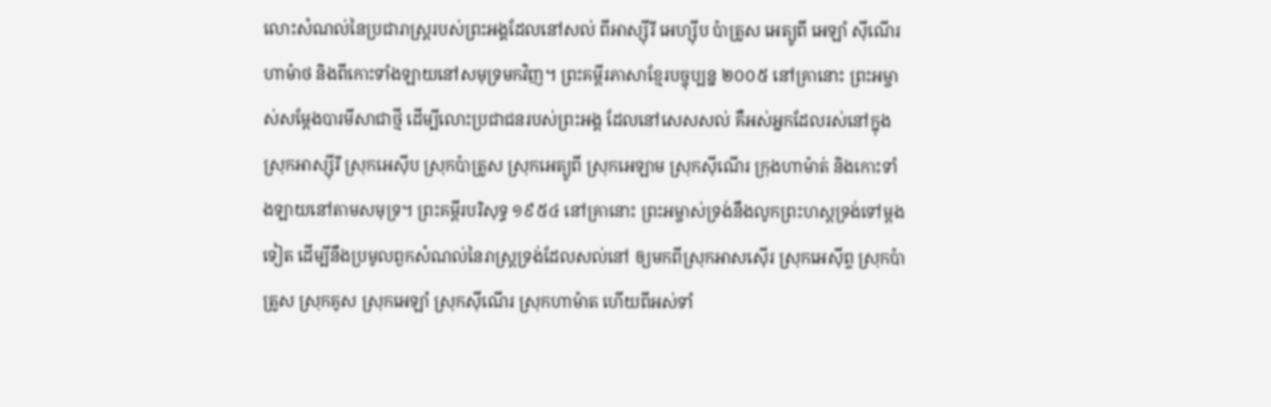លោះសំណល់នៃប្រជារាស្ត្ររបស់ព្រះអង្គដែលនៅសល់ ពីអាស្ស៊ីរី អេហ្ស៊ីប ប៉ាត្រូស អេត្យូពី អេឡាំ ស៊ីណើរ ហាម៉ាថ និងពីកោះទាំងឡាយនៅសមុទ្រមកវិញ។ ព្រះគម្ពីរភាសាខ្មែរបច្ចុប្បន្ន ២០០៥ នៅគ្រានោះ ព្រះអម្ចាស់សម្តែងបារមីសាជាថ្មី ដើម្បីលោះប្រជាជនរបស់ព្រះអង្គ ដែលនៅសេសសល់ គឺអស់អ្នកដែលរស់នៅក្នុងស្រុកអាស្ស៊ីរី ស្រុកអេស៊ីប ស្រុកប៉ាត្រូស ស្រុកអេត្យូពី ស្រុកអេឡាម ស្រុកស៊ីណើរ ក្រុងហាម៉ាត់ និងកោះទាំងឡាយនៅតាមសមុទ្រ។ ព្រះគម្ពីរបរិសុទ្ធ ១៩៥៤ នៅគ្រានោះ ព្រះអម្ចាស់ទ្រង់នឹងលូកព្រះហស្តទ្រង់ទៅម្តងទៀត ដើម្បីនឹងប្រមូលពួកសំណល់នៃរាស្ត្រទ្រង់ដែលសល់នៅ ឲ្យមកពីស្រុកអាសស៊ើរ ស្រុកអេស៊ីព្ទ ស្រុកប៉ាត្រូស ស្រុកគូស ស្រុកអេឡាំ ស្រុកស៊ីណើរ ស្រុកហាម៉ាត ហើយពីអស់ទាំ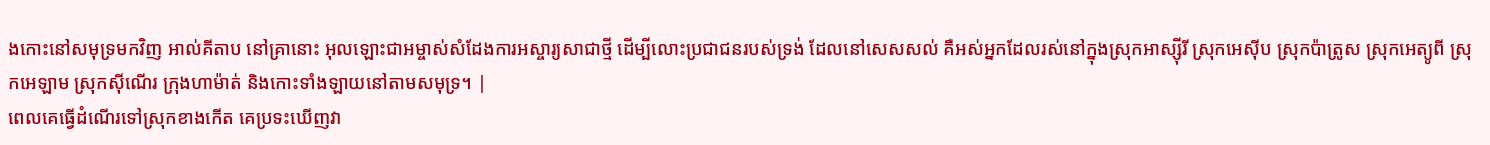ងកោះនៅសមុទ្រមកវិញ អាល់គីតាប នៅគ្រានោះ អុលឡោះជាអម្ចាស់សំដែងការអស្ចារ្យសាជាថ្មី ដើម្បីលោះប្រជាជនរបស់ទ្រង់ ដែលនៅសេសសល់ គឺអស់អ្នកដែលរស់នៅក្នុងស្រុកអាស្ស៊ីរី ស្រុកអេស៊ីប ស្រុកប៉ាត្រូស ស្រុកអេត្យូពី ស្រុកអេឡាម ស្រុកស៊ីណើរ ក្រុងហាម៉ាត់ និងកោះទាំងឡាយនៅតាមសមុទ្រ។ |
ពេលគេធ្វើដំណើរទៅស្រុកខាងកើត គេប្រទះឃើញវា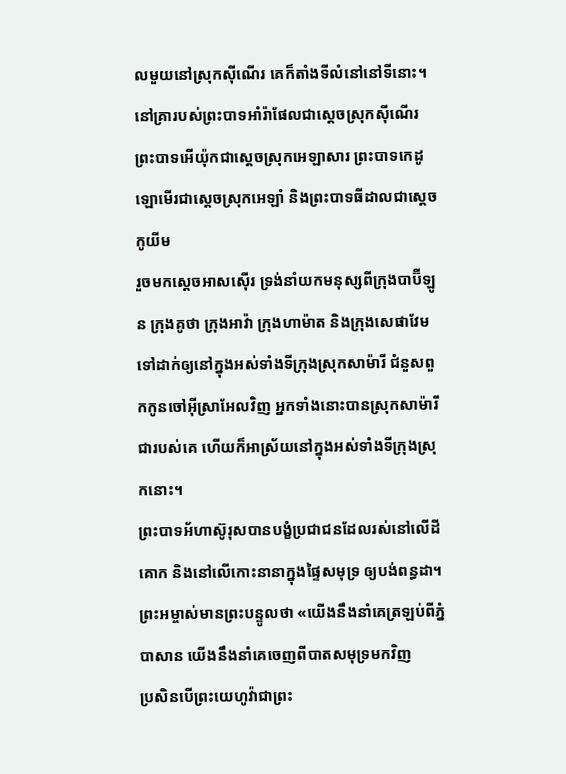លមួយនៅស្រុកស៊ីណើរ គេក៏តាំងទីលំនៅនៅទីនោះ។
នៅគ្រារបស់ព្រះបាទអាំរ៉ាផែលជាស្តេចស្រុកស៊ីណើរ ព្រះបាទអើយ៉ុកជាស្តេចស្រុកអេឡាសារ ព្រះបាទកេដូឡោមើរជាស្តេចស្រុកអេឡាំ និងព្រះបាទធីដាលជាស្តេចកូយីម
រួចមកស្តេចអាសស៊ើរ ទ្រង់នាំយកមនុស្សពីក្រុងបាប៊ីឡូន ក្រុងគូថា ក្រុងអាវ៉ា ក្រុងហាម៉ាត និងក្រុងសេផាវែម ទៅដាក់ឲ្យនៅក្នុងអស់ទាំងទីក្រុងស្រុកសាម៉ារី ជំនួសពួកកូនចៅអ៊ីស្រាអែលវិញ អ្នកទាំងនោះបានស្រុកសាម៉ារីជារបស់គេ ហើយក៏អាស្រ័យនៅក្នុងអស់ទាំងទីក្រុងស្រុកនោះ។
ព្រះបាទអ័ហាស៊ូរុសបានបង្ខំប្រជាជនដែលរស់នៅលើដីគោក និងនៅលើកោះនានាក្នុងផ្ទៃសមុទ្រ ឲ្យបង់ពន្ធដា។
ព្រះអម្ចាស់មានព្រះបន្ទូលថា «យើងនឹងនាំគេត្រឡប់ពីភ្នំបាសាន យើងនឹងនាំគេចេញពីបាតសមុទ្រមកវិញ
ប្រសិនបើព្រះយេហូវ៉ាជាព្រះ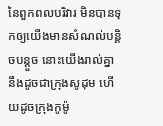នៃពួកពលបរិវារ មិនបានទុកឲ្យយើងមានសំណល់បន្តិចបន្តួច នោះយើងរាល់គ្នានឹងដូចជាក្រុងសូដុម ហើយដូចក្រុងកូម៉ូ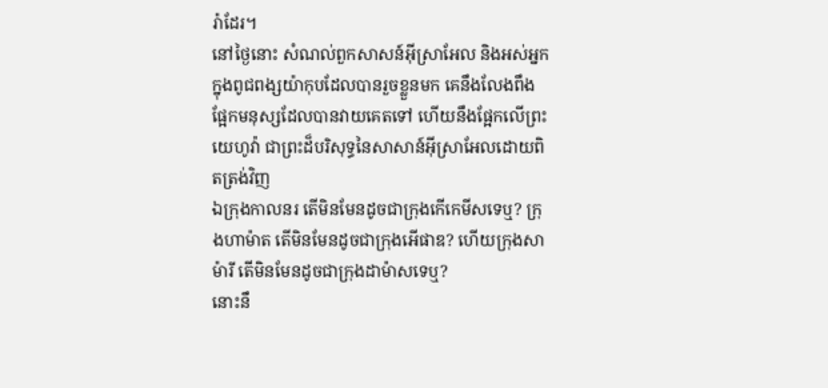រ៉ាដែរ។
នៅថ្ងៃនោះ សំណល់ពួកសាសន៍អ៊ីស្រាអែល និងអស់អ្នកក្នុងពូជពង្សយ៉ាកុបដែលបានរួចខ្លួនមក គេនឹងលែងពឹងផ្អែកមនុស្សដែលបានវាយគេតទៅ ហើយនឹងផ្អែកលើព្រះយេហូវ៉ា ជាព្រះដ៏បរិសុទ្ធនៃសាសាន៍អ៊ីស្រាអែលដោយពិតត្រង់វិញ
ឯក្រុងកាលនរ តើមិនមែនដូចជាក្រុងកើកេមីសទេឬ? ក្រុងហាម៉ាត តើមិនមែនដូចជាក្រុងអើផាឌ? ហើយក្រុងសាម៉ារី តើមិនមែនដូចជាក្រុងដាម៉ាសទេឬ?
នោះនឹ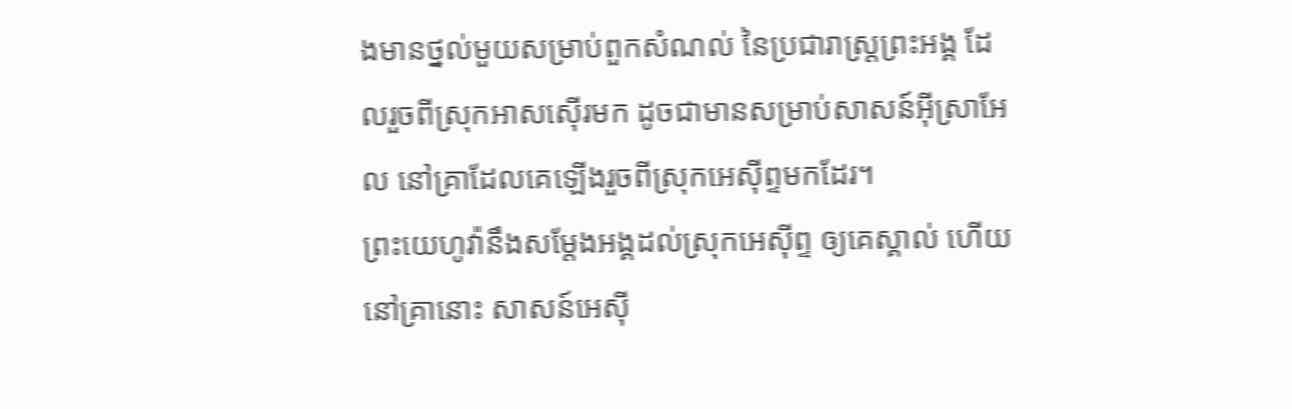ងមានថ្នល់មួយសម្រាប់ពួកសំណល់ នៃប្រជារាស្ត្រព្រះអង្គ ដែលរួចពីស្រុកអាសស៊ើរមក ដូចជាមានសម្រាប់សាសន៍អ៊ីស្រាអែល នៅគ្រាដែលគេឡើងរួចពីស្រុកអេស៊ីព្ទមកដែរ។
ព្រះយេហូវ៉ានឹងសម្ដែងអង្គដល់ស្រុកអេស៊ីព្ទ ឲ្យគេស្គាល់ ហើយនៅគ្រានោះ សាសន៍អេស៊ី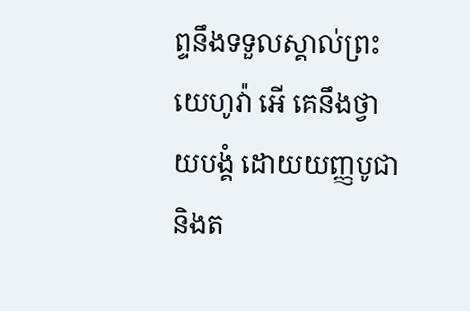ព្ទនឹងទទួលស្គាល់ព្រះយេហូវ៉ា អើ គេនឹងថ្វាយបង្គំ ដោយយញ្ញបូជា និងត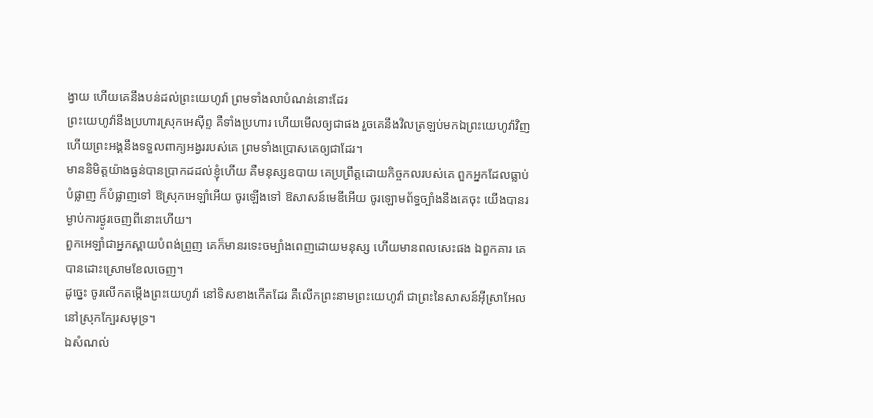ង្វាយ ហើយគេនឹងបន់ដល់ព្រះយេហូវ៉ា ព្រមទាំងលាបំណន់នោះដែរ
ព្រះយេហូវ៉ានឹងប្រហារស្រុកអេស៊ីព្ទ គឺទាំងប្រហារ ហើយមើលឲ្យជាផង រួចគេនឹងវិលត្រឡប់មកឯព្រះយេហូវ៉ាវិញ ហើយព្រះអង្គនឹងទទួលពាក្យអង្វររបស់គេ ព្រមទាំងប្រោសគេឲ្យជាដែរ។
មាននិមិត្តយ៉ាងធ្ងន់បានប្រាកដដល់ខ្ញុំហើយ គឺមនុស្សឧបាយ គេប្រព្រឹត្តដោយកិច្ចកលរបស់គេ ពួកអ្នកដែលធ្លាប់បំផ្លាញ ក៏បំផ្លាញទៅ ឱស្រុកអេឡាំអើយ ចូរឡើងទៅ ឱសាសន៍មេឌីអើយ ចូរឡោមព័ទ្ធច្បាំងនឹងគេចុះ យើងបានរម្ងាប់ការថ្ងូរចេញពីនោះហើយ។
ពួកអេឡាំជាអ្នកស្ពាយបំពង់ព្រួញ គេក៏មានរទេះចម្បាំងពេញដោយមនុស្ស ហើយមានពលសេះផង ឯពួកគារ គេបានដោះស្រោមខែលចេញ។
ដូច្នេះ ចូរលើកតម្កើងព្រះយេហូវ៉ា នៅទិសខាងកើតដែរ គឺលើកព្រះនាមព្រះយេហូវ៉ា ជាព្រះនៃសាសន៍អ៊ីស្រាអែលនៅស្រុកក្បែរសមុទ្រ។
ឯសំណល់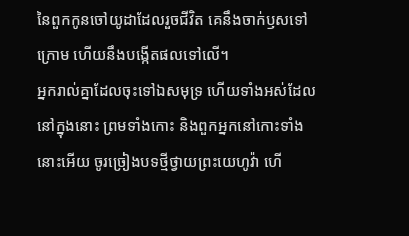នៃពួកកូនចៅយូដាដែលរួចជីវិត គេនឹងចាក់ឫសទៅក្រោម ហើយនឹងបង្កើតផលទៅលើ។
អ្នករាល់គ្នាដែលចុះទៅឯសមុទ្រ ហើយទាំងអស់ដែលនៅក្នុងនោះ ព្រមទាំងកោះ និងពួកអ្នកនៅកោះទាំងនោះអើយ ចូរច្រៀងបទថ្មីថ្វាយព្រះយេហូវ៉ា ហើ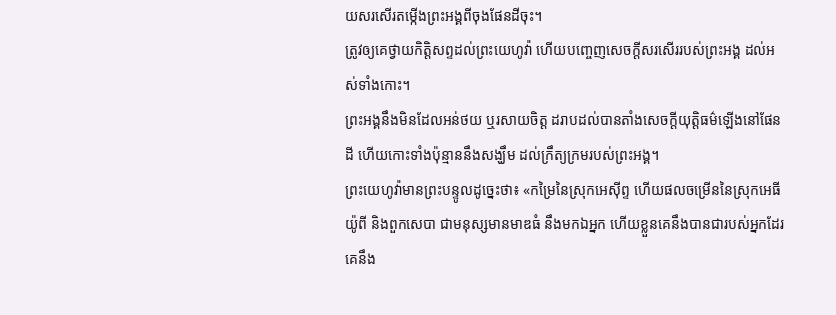យសរសើរតម្កើងព្រះអង្គពីចុងផែនដីចុះ។
ត្រូវឲ្យគេថ្វាយកិត្តិសព្ទដល់ព្រះយេហូវ៉ា ហើយបញ្ចេញសេចក្ដីសរសើររបស់ព្រះអង្គ ដល់អស់ទាំងកោះ។
ព្រះអង្គនឹងមិនដែលអន់ថយ ឬរសាយចិត្ត ដរាបដល់បានតាំងសេចក្ដីយុត្តិធម៌ឡើងនៅផែនដី ហើយកោះទាំងប៉ុន្មាននឹងសង្ឃឹម ដល់ក្រឹត្យក្រមរបស់ព្រះអង្គ។
ព្រះយេហូវ៉ាមានព្រះបន្ទូលដូច្នេះថា៖ «កម្រៃនៃស្រុកអេស៊ីព្ទ ហើយផលចម្រើននៃស្រុកអេធីយ៉ូពី និងពួកសេបា ជាមនុស្សមានមាឌធំ នឹងមកឯអ្នក ហើយខ្លួនគេនឹងបានជារបស់អ្នកដែរ គេនឹង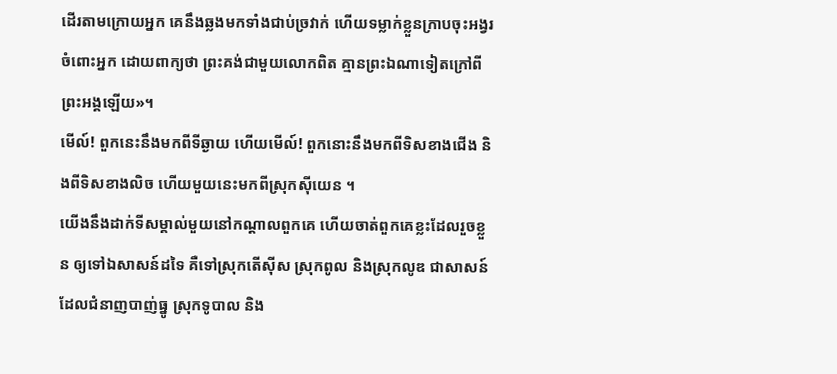ដើរតាមក្រោយអ្នក គេនឹងឆ្លងមកទាំងជាប់ច្រវាក់ ហើយទម្លាក់ខ្លួនក្រាបចុះអង្វរចំពោះអ្នក ដោយពាក្យថា ព្រះគង់ជាមួយលោកពិត គ្មានព្រះឯណាទៀតក្រៅពីព្រះអង្គឡើយ»។
មើល៍! ពួកនេះនឹងមកពីទីឆ្ងាយ ហើយមើល៍! ពួកនោះនឹងមកពីទិសខាងជើង និងពីទិសខាងលិច ហើយមួយនេះមកពីស្រុកស៊ីយេន ។
យើងនឹងដាក់ទីសម្គាល់មួយនៅកណ្ដាលពួកគេ ហើយចាត់ពួកគេខ្លះដែលរួចខ្លួន ឲ្យទៅឯសាសន៍ដទៃ គឺទៅស្រុកតើស៊ីស ស្រុកពូល និងស្រុកលូឌ ជាសាសន៍ដែលជំនាញបាញ់ធ្នូ ស្រុកទូបាល និង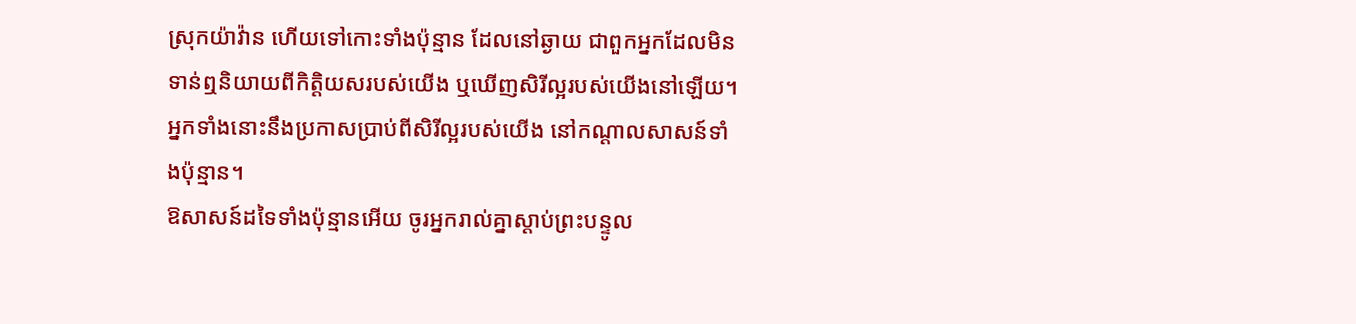ស្រុកយ៉ាវ៉ាន ហើយទៅកោះទាំងប៉ុន្មាន ដែលនៅឆ្ងាយ ជាពួកអ្នកដែលមិនទាន់ឮនិយាយពីកិត្តិយសរបស់យើង ឬឃើញសិរីល្អរបស់យើងនៅឡើយ។ អ្នកទាំងនោះនឹងប្រកាសប្រាប់ពីសិរីល្អរបស់យើង នៅកណ្ដាលសាសន៍ទាំងប៉ុន្មាន។
ឱសាសន៍ដទៃទាំងប៉ុន្មានអើយ ចូរអ្នករាល់គ្នាស្តាប់ព្រះបន្ទូល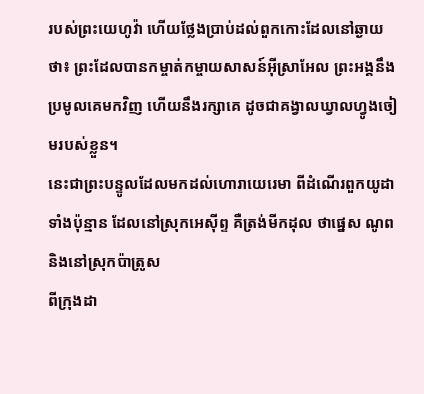របស់ព្រះយេហូវ៉ា ហើយថ្លែងប្រាប់ដល់ពួកកោះដែលនៅឆ្ងាយថា៖ ព្រះដែលបានកម្ចាត់កម្ចាយសាសន៍អ៊ីស្រាអែល ព្រះអង្គនឹងប្រមូលគេមកវិញ ហើយនឹងរក្សាគេ ដូចជាគង្វាលឃ្វាលហ្វូងចៀមរបស់ខ្លួន។
នេះជាព្រះបន្ទូលដែលមកដល់ហោរាយេរេមា ពីដំណើរពួកយូដាទាំងប៉ុន្មាន ដែលនៅស្រុកអេស៊ីព្ទ គឺត្រង់មីកដុល ថាផ្នេស ណូព និងនៅស្រុកប៉ាត្រូស
ពីក្រុងដា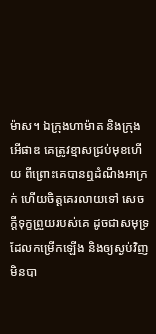ម៉ាស។ ឯក្រុងហាម៉ាត និងក្រុងអើផាឌ គេត្រូវខ្មាសជ្រប់មុខហើយ ពីព្រោះគេបានឮដំណឹងអាក្រក់ ហើយចិត្តគេរលាយទៅ សេចក្ដីទុក្ខព្រួយរបស់គេ ដូចជាសមុទ្រដែលកម្រើកឡើង និងឲ្យស្ងប់វិញមិនបា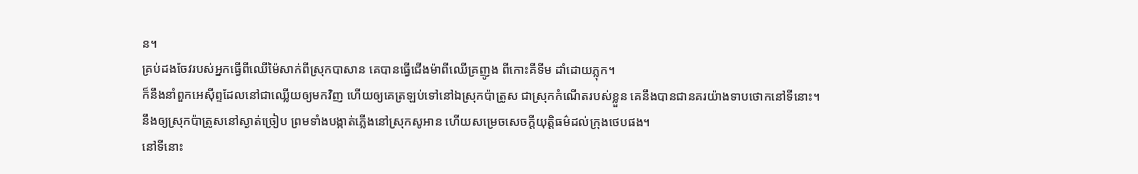ន។
គ្រប់ដងចែវរបស់អ្នកធ្វើពីឈើម៉ៃសាក់ពីស្រុកបាសាន គេបានធ្វើជើងម៉ាពីឈើគ្រញូង ពីកោះគីទីម ដាំដោយភ្លុក។
ក៏នឹងនាំពួកអេស៊ីព្ទដែលនៅជាឈ្លើយឲ្យមកវិញ ហើយឲ្យគេត្រឡប់ទៅនៅឯស្រុកប៉ាត្រូស ជាស្រុកកំណើតរបស់ខ្លួន គេនឹងបានជានគរយ៉ាងទាបថោកនៅទីនោះ។
នឹងឲ្យស្រុកប៉ាត្រូសនៅស្ងាត់ច្រៀប ព្រមទាំងបង្កាត់ភ្លើងនៅស្រុកសូអាន ហើយសម្រេចសេចក្ដីយុត្តិធម៌ដល់ក្រុងថេបផង។
នៅទីនោះ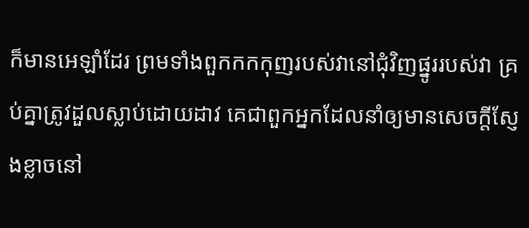ក៏មានអេឡាំដែរ ព្រមទាំងពួកកកកុញរបស់វានៅជុំវិញផ្នូររបស់វា គ្រប់គ្នាត្រូវដួលស្លាប់ដោយដាវ គេជាពួកអ្នកដែលនាំឲ្យមានសេចក្ដីស្ញែងខ្លាចនៅ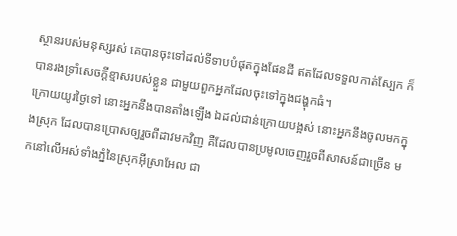ស្ថានរបស់មនុស្សរស់ គេបានចុះទៅដល់ទីទាបបំផុតក្នុងផែនដី ឥតដែលទទួលកាត់ស្បែក ក៏បានរងទ្រាំសេចក្ដីខ្មាសរបស់ខ្លួន ជាមួយពួកអ្នកដែលចុះទៅក្នុងជង្ហុកធំ។
ក្រោយយូរថ្ងៃទៅ នោះអ្នកនឹងបានតាំងឡើង ឯដល់ជាន់ក្រោយបង្អស់ នោះអ្នកនឹងចូលមកក្នុងស្រុក ដែលបានប្រោសឲ្យរួចពីដាវមកវិញ គឺដែលបានប្រមូលចេញរួចពីសាសន៍ជាច្រើន មកនៅលើអស់ទាំងភ្នំនៃស្រុកអ៊ីស្រាអែល ជា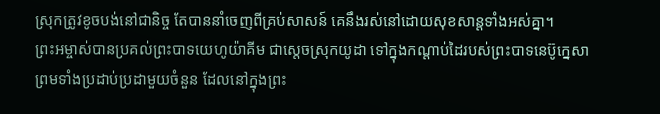ស្រុកត្រូវខូចបង់នៅជានិច្ច តែបាននាំចេញពីគ្រប់សាសន៍ គេនឹងរស់នៅដោយសុខសាន្តទាំងអស់គ្នា។
ព្រះអម្ចាស់បានប្រគល់ព្រះបាទយេហូយ៉ាគីម ជាស្តេចស្រុកយូដា ទៅក្នុងកណ្ដាប់ដៃរបស់ព្រះបាទនេប៊ូក្នេសា ព្រមទាំងប្រដាប់ប្រដាមួយចំនួន ដែលនៅក្នុងព្រះ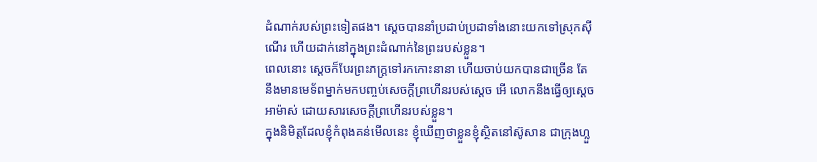ដំណាក់របស់ព្រះទៀតផង។ ស្ដេចបាននាំប្រដាប់ប្រដាទាំងនោះយកទៅស្រុកស៊ីណើរ ហើយដាក់នៅក្នុងព្រះដំណាក់នៃព្រះរបស់ខ្លួន។
ពេលនោះ ស្ដេចក៏បែរព្រះភក្ត្រទៅរកកោះនានា ហើយចាប់យកបានជាច្រើន តែនឹងមានមេទ័ពម្នាក់មកបញ្ចប់សេចក្ដីព្រហើនរបស់ស្ដេច អើ លោកនឹងធ្វើឲ្យស្ដេចអាម៉ាស់ ដោយសារសេចក្ដីព្រហើនរបស់ខ្លួន។
ក្នុងនិមិត្តដែលខ្ញុំកំពុងគន់មើលនេះ ខ្ញុំឃើញថាខ្លួនខ្ញុំស្ថិតនៅស៊ូសាន ជាក្រុងហ្លួ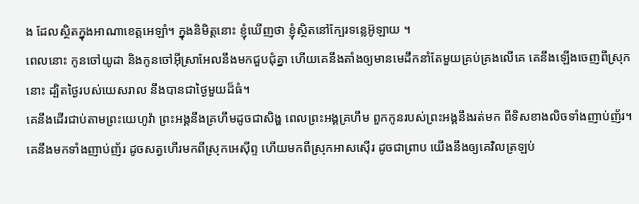ង ដែលស្ថិតក្នុងអាណាខេត្តអេឡាំ។ ក្នុងនិមិត្តនោះ ខ្ញុំឃើញថា ខ្ញុំស្ថិតនៅក្បែរទន្លេអ៊ូឡាយ ។
ពេលនោះ កូនចៅយូដា និងកូនចៅអ៊ីស្រាអែលនឹងមកជួបជុំគ្នា ហើយគេនឹងតាំងឲ្យមានមេដឹកនាំតែមួយគ្រប់គ្រងលើគេ គេនឹងឡើងចេញពីស្រុកនោះ ដ្បិតថ្ងៃរបស់យេសរាល នឹងបានជាថ្ងៃមួយដ៏ធំ។
គេនឹងដើរជាប់តាមព្រះយេហូវ៉ា ព្រះអង្គនឹងគ្រហឹមដូចជាសិង្ហ ពេលព្រះអង្គគ្រហឹម ពួកកូនរបស់ព្រះអង្គនឹងរត់មក ពីទិសខាងលិចទាំងញាប់ញ័រ។
គេនឹងមកទាំងញាប់ញ័រ ដូចសត្វហើរមកពីស្រុកអេស៊ីព្ទ ហើយមកពីស្រុកអាសស៊ើរ ដូចជាព្រាប យើងនឹងឲ្យគេវិលត្រឡប់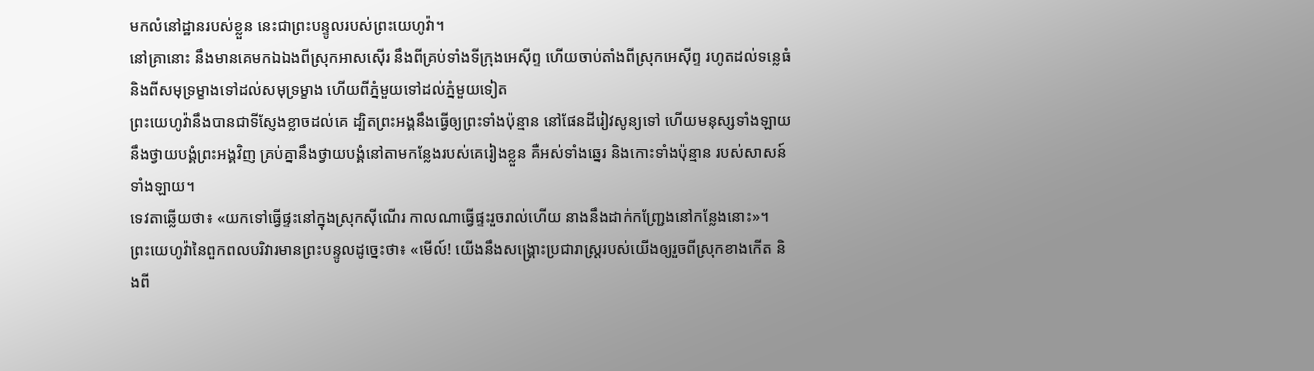មកលំនៅដ្ឋានរបស់ខ្លួន នេះជាព្រះបន្ទូលរបស់ព្រះយេហូវ៉ា។
នៅគ្រានោះ នឹងមានគេមកឯឯងពីស្រុកអាសស៊ើរ នឹងពីគ្រប់ទាំងទីក្រុងអេស៊ីព្ទ ហើយចាប់តាំងពីស្រុកអេស៊ីព្ទ រហូតដល់ទន្លេធំ និងពីសមុទ្រម្ខាងទៅដល់សមុទ្រម្ខាង ហើយពីភ្នំមួយទៅដល់ភ្នំមួយទៀត
ព្រះយេហូវ៉ានឹងបានជាទីស្ញែងខ្លាចដល់គេ ដ្បិតព្រះអង្គនឹងធ្វើឲ្យព្រះទាំងប៉ុន្មាន នៅផែនដីរៀវសូន្យទៅ ហើយមនុស្សទាំងឡាយនឹងថ្វាយបង្គំព្រះអង្គវិញ គ្រប់គ្នានឹងថ្វាយបង្គំនៅតាមកន្លែងរបស់គេរៀងខ្លួន គឺអស់ទាំងឆ្នេរ និងកោះទាំងប៉ុន្មាន របស់សាសន៍ទាំងឡាយ។
ទេវតាឆ្លើយថា៖ «យកទៅធ្វើផ្ទះនៅក្នុងស្រុកស៊ីណើរ កាលណាធ្វើផ្ទះរួចរាល់ហើយ នាងនឹងដាក់កញ្ជ្រែងនៅកន្លែងនោះ»។
ព្រះយេហូវ៉ានៃពួកពលបរិវារមានព្រះបន្ទូលដូច្នេះថា៖ «មើល៍! យើងនឹងសង្គ្រោះប្រជារាស្ត្ររបស់យើងឲ្យរួចពីស្រុកខាងកើត និងពី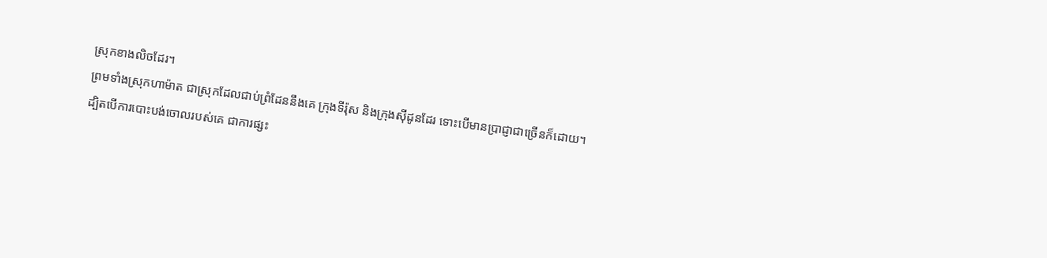ស្រុកខាងលិចដែរ។
ព្រមទាំងស្រុកហាម៉ាត ជាស្រុកដែលជាប់ព្រំដែននឹងគេ ក្រុងទីរ៉ុស និងក្រុងស៊ីដូនដែរ ទោះបើមានប្រាជ្ញាជាច្រើនក៏ដោយ។
ដ្បិតបើការបោះបង់ចោលរបស់គេ ជាការផ្សះ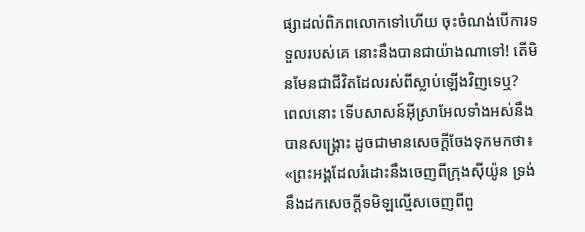ផ្សាដល់ពិភពលោកទៅហើយ ចុះចំណង់បើការទទួលរបស់គេ នោះនឹងបានជាយ៉ាងណាទៅ! តើមិនមែនជាជីវិតដែលរស់ពីស្លាប់ឡើងវិញទេឬ?
ពេលនោះ ទើបសាសន៍អ៊ីស្រាអែលទាំងអស់នឹងបានសង្គ្រោះ ដូចជាមានសេចក្តីចែងទុកមកថា៖ «ព្រះអង្គដែលរំដោះនឹងចេញពីក្រុងស៊ីយ៉ូន ទ្រង់នឹងដកសេចក្តីទមិឡល្មើសចេញពីពួ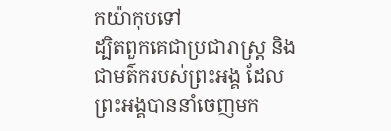កយ៉ាកុបទៅ
ដ្បិតពួកគេជាប្រជារាស្ត្រ និងជាមត៌ករបស់ព្រះអង្គ ដែលព្រះអង្គបាននាំចេញមក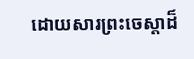ដោយសារព្រះចេស្តាដ៏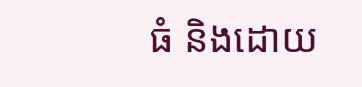ធំ និងដោយ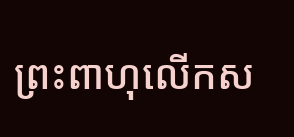ព្រះពាហុលើកស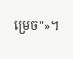ម្រេច"»។